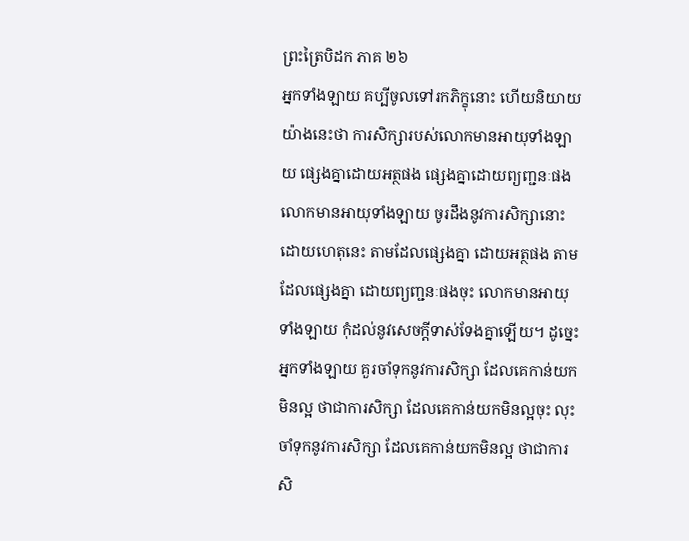ព្រះត្រៃបិដក ភាគ ២៦
អ្នកទាំងឡាយ គប្បីចូលទៅរកភិក្ខុនោះ ហើយនិយាយ យ៉ាងនេះថា ការសិក្សារបស់លោកមានអាយុទាំងឡាយ ផ្សេងគ្នាដោយអត្ថផង ផ្សេងគ្នាដោយព្យញ្ជនៈផង លោកមានអាយុទាំងឡាយ ចូរដឹងនូវការសិក្សានោះ ដោយហេតុនេះ តាមដែលផ្សេងគ្នា ដោយអត្ថផង តាមដែលផ្សេងគ្នា ដោយព្យញ្ជនៈផងចុះ លោកមានអាយុទាំងឡាយ កុំដល់នូវសេចក្តីទាស់ទែងគ្នាឡើយ។ ដូច្នេះ អ្នកទាំងឡាយ គួរចាំទុកនូវការសិក្សា ដែលគេកាន់យកមិនល្អ ថាជាការសិក្សា ដែលគេកាន់យកមិនល្អចុះ លុះចាំទុកនូវការសិក្សា ដែលគេកាន់យកមិនល្អ ថាជាការសិ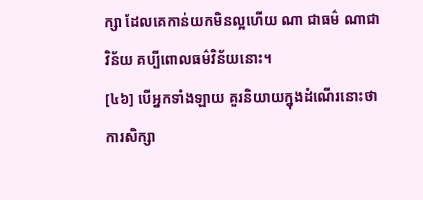ក្សា ដែលគេកាន់យកមិនល្អហើយ ណា ជាធម៌ ណាជាវិន័យ គប្បីពោលធម៌វិន័យនោះ។
[៤៦] បើអ្នកទាំងឡាយ គួរនិយាយក្នុងដំណើរនោះថា ការសិក្សា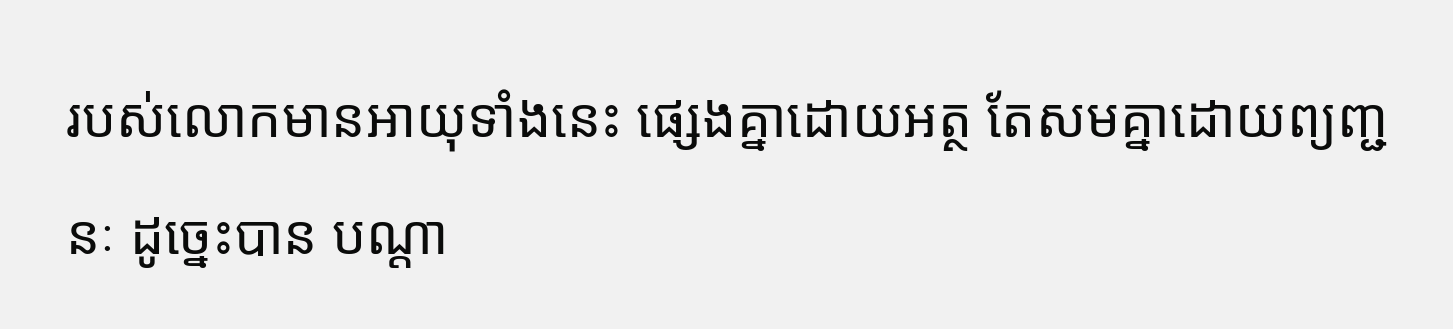របស់លោកមានអាយុទាំងនេះ ផ្សេងគ្នាដោយអត្ថ តែសមគ្នាដោយព្យញ្ជនៈ ដូច្នេះបាន បណ្តា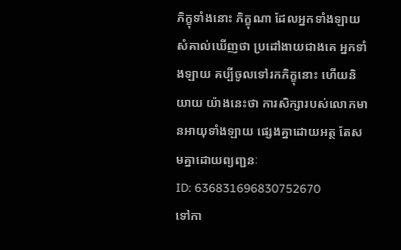ភិក្ខុទាំងនោះ ភិក្ខុណា ដែលអ្នកទាំងឡាយ សំគាល់ឃើញថា ប្រដៅងាយជាងគេ អ្នកទាំងឡាយ គប្បីចូលទៅរកភិក្ខុនោះ ហើយនិយាយ យ៉ាងនេះថា ការសិក្សារបស់លោកមានអាយុទាំងឡាយ ផ្សេងគ្នាដោយអត្ថ តែសមគ្នាដោយព្យញ្ជនៈ
ID: 636831696830752670
ទៅកា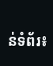ន់ទំព័រ៖